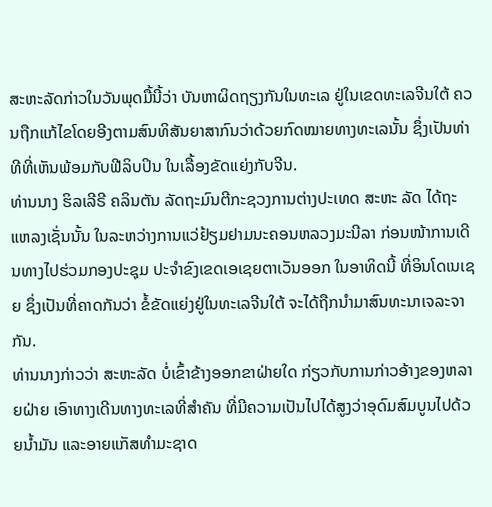ສະຫະລັດກ່າວໃນວັນພຸດມື້ນີ້ວ່າ ບັນຫາຜິດຖຽງກັນໃນທະເລ ຢູ່ໃນເຂດທະເລຈີນໃຕ້ ຄວນຖືກແກ້ໄຂໂດຍອີງຕາມສົນທິສັນຍາສາກົນວ່າດ້ວຍກົດໝາຍທາງທະເລນັ້ນ ຊຶ່ງເປັນທ່າທີທີ່ເຫັນພ້ອມກັບຟີລິບປິນ ໃນເລື້ອງຂັດແຍ່ງກັບຈີນ.
ທ່ານນາງ ຮິລເລີຣີ ຄລິນຕັນ ລັດຖະມົນຕີກະຊວງການຕ່າງປະເທດ ສະຫະ ລັດ ໄດ້ຖະແຫລງເຊັ່ນນັ້ນ ໃນລະຫວ່າງການແວ່ຢ້ຽມຢາມນະຄອນຫລວງມະນີລາ ກ່ອນໜ້າການເດີນທາງໄປຮ່ວມກອງປະຊຸມ ປະຈໍາຂົງເຂດເອເຊຍຕາເວັນອອກ ໃນອາທິດນີ້ ທີ່ອິນໂດເນເຊຍ ຊຶ່ງເປັນທີ່ຄາດກັນວ່າ ຂໍ້ຂັດແຍ່ງຢູ່ໃນທະເລຈີນໃຕ້ ຈະໄດ້ຖືກນໍາມາສົນທະນາເຈລະຈາກັນ.
ທ່ານນາງກ່າວວ່າ ສະຫະລັດ ບໍ່ເຂົ້າຂ້າງອອກຂາຝ່າຍໃດ ກ່ຽວກັບການກ່າວອ້າງຂອງຫລາຍຝ່າຍ ເອົາທາງເດີນທາງທະເລທີ່ສໍາຄັນ ທີ່ມີຄວາມເປັນໄປໄດ້ສູງວ່າອຸດົມສົມບູນໄປດ້ວຍນໍ້າມັນ ແລະອາຍແກັສທໍາມະຊາດ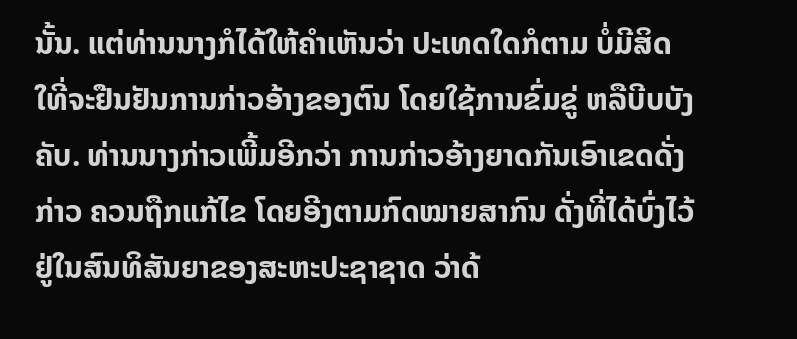ນັ້ນ. ແຕ່ທ່ານນາງກໍໄດ້ໃຫ້ຄໍາເຫັນວ່າ ປະເທດໃດກໍຕາມ ບໍ່ມີສິດໃທີ່ຈະຢືນຢັນການກ່າວອ້າງຂອງຕົນ ໂດຍໃຊ້ການຂົ່ມຂູ່ ຫລືບີບບັງຄັບ. ທ່ານນາງກ່າວເພີ້ມອີກວ່າ ການກ່າວອ້າງຍາດກັນເອົາເຂດດັ່ງກ່າວ ຄວນຖືກແກ້ໄຂ ໂດຍອີງຕາມກົດໝາຍສາກົນ ດັ່ງທີ່ໄດ້ບົ່ງໄວ້ຢູ່ໃນສົນທິສັນຍາຂອງສະຫະປະຊາຊາດ ວ່າດ້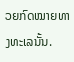ວຍກົດໝາຍທາງທະເລນັ້ນ.